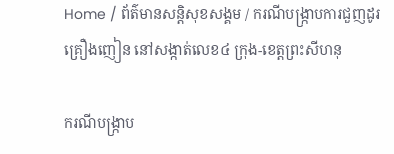Home / ព័ត៌មានសន្តិសុខសង្គម / ករណីបង្រ្កាបការជួញដូរគ្រឿងញៀន នៅសង្កាត់លេខ៤ ក្រុង-ខេត្តព្រះសីហនុ

ករណីបង្រ្កាប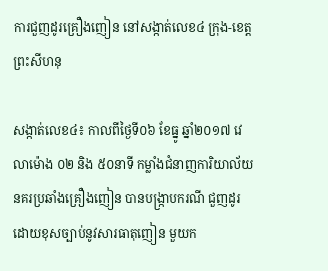ការជួញដូរគ្រឿងញៀន នៅសង្កាត់លេខ៤ ក្រុង-ខេត្តព្រះសីហនុ

សង្កាត់លេខ៤៖ កាលពីថ្ងៃទី០៦ ខែធ្នូ ឆ្នាំ២០១៧ វេលាម៉ោង ០២ និង ៥០នាទី កម្លាំងជំនាញការិយាល័យ នគរប្រឆាំងគ្រឿងញៀន បានបង្ក្រាបករណី ជួញដូរដោយខុសច្បាប់នូវសារធាតុញៀន មួយក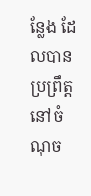ន្លែង ដែលបានប្រព្រឹត្តនៅចំណុច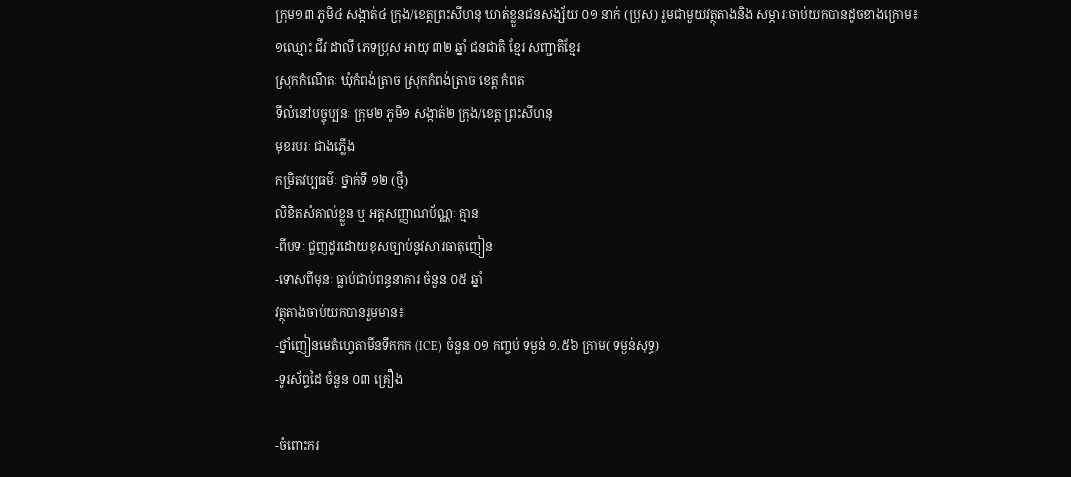ក្រុម១៣ ភូមិ៤ សង្កាត់៤ ក្រុង/ខេត្តព្រះសីហនុ ឃាត់ខ្លួនជនសង្ស័យ ០១ នាក់ (ប្រុស) រួមជាមួយវត្ថុតាងនិង សម្ភារៈចាប់យកបានដូចខាងក្រោម៖
១ឈ្មោះ ជីវ ដាលី ភេទប្រុស អាយុ ៣២ ឆ្នាំ ជនជាតិ ខ្មែរ សញ្ជាតិខ្មែរ
ស្រុកកំណើតៈ ឃុំកំពង់ត្រាច ស្រុកកំពង់ត្រាច ខេត្ត កំពត
ទីលំនៅបច្ចុប្បនៈ ក្រុម២ ភូមិ១ សង្កាត់២ ក្រុង/ខេត្ត ព្រះសីហនុ
មុខរបរៈ ជាងភ្លើង
កម្រិតវប្បធម៌ៈ ថ្នាក់ទី ១២ (ថ្មី)
លិខិតសំគាល់ខ្លួន ឬ អត្តសញ្ញាណប័ណ្ណៈ គ្មាន
-ពីបទៈ ជួញដូរដោយខុសច្បាប់នូវសារធាតុញៀន
-ទោសពីមុនៈ ធ្លាប់ជាប់ពន្ធនាគារ ចំនួន ០៥ ឆ្នាំ
វត្ថុតាងចាប់យកបានរួមមាន៖
-ថ្នាំញៀនមេតំហ្វេតាមីនទឹកកក (ICE) ចំនួន ០១ កញ្ចប់ ទម្ងន់ ១.៥៦ ក្រាម( ទម្ងន់សុទ្ធ)
-ទូរស័ព្ទដៃ ចំនួន ០៣ គ្រឿង

-ចំពោះករ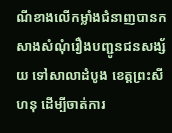ណីខាងលើកម្លាំងជំនាញបានកសាងសំណុំរឿងបញ្ជូនជនសង្ស័យ ទៅសាលាដំបូង ខេត្តព្រះសីហនុ ដើម្បីចាត់ការ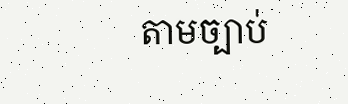តាមច្បាប់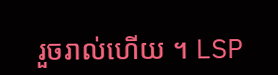រួចរាល់ហើយ ។ LSP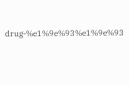drug-%e1%9e%93%e1%9e%93